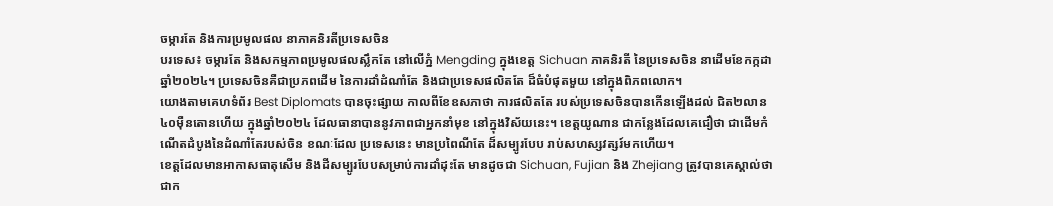ចម្ការតែ និងការប្រមូលផល នាភាគនិរតីប្រទេសចិន
បរទេស៖ ចម្ការតែ និងសកម្មភាពប្រមូលផលស្លឹកតែ នៅលើភ្នំ Mengding ក្នុងខេត្ត Sichuan ភាគនិរតី នៃប្រទេសចិន នាដើមខែកក្កដា ឆ្នាំ២០២៤។ ប្រទេសចិនគឺជាប្រភពដើម នៃការដាំដំណាំតែ និងជាប្រទេសផលិតតែ ដ៏ធំបំផុតមួយ នៅក្នុងពិភពលោក។
យោងតាមគេហទំព័រ Best Diplomats បានចុះផ្សាយ កាលពីខែឧសភាថា ការផលិតតែ របស់ប្រទេសចិនបានកើនឡើងដល់ ជិត២លាន៤០ម៉ឺនតោនហើយ ក្នុងឆ្នាំ២០២៤ ដែលធានាបាននូវភាពជាអ្នកនាំមុខ នៅក្នុងវិស័យនេះ។ ខេត្តយូណាន ជាកន្លែងដែលគេជឿថា ជាដើមកំណើតដំបូងនៃដំណាំតែរបស់ចិន ខណៈដែល ប្រទេសនេះ មានប្រពៃណីតែ ដ៏សម្បូរបែប រាប់សហស្សវត្សរ៍មកហើយ។
ខេត្តដែលមានអាកាសធាតុសើម និងដីសម្បូរបែបសម្រាប់ការដាំដុះតែ មានដូចជា Sichuan, Fujian និង Zhejiang ត្រូវបានគេស្គាល់ថា ជាក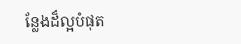ន្លែងដ៏ល្អបំផុត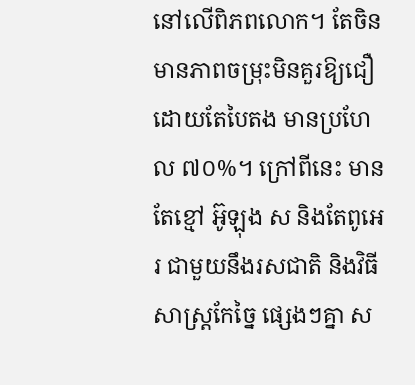នៅលើពិភពលោក។ តែចិន មានភាពចម្រុះមិនគួរឱ្យជឿ ដោយតែបៃតង មានប្រហែល ៧០%។ ក្រៅពីនេះ មានតែខ្មៅ អ៊ូឡុង ស និងតែពូអេរ ជាមួយនឹងរសជាតិ និងវិធីសាស្រ្តកែច្នៃ ផ្សេងៗគ្នា ស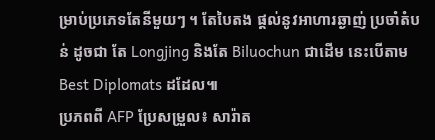ម្រាប់ប្រភេទតែនីមួយៗ ។ តែបៃតង ផ្តល់នូវអាហារឆ្ងាញ់ ប្រចាំតំបន់ ដូចជា តែ Longjing និងតែ Biluochun ជាដើម នេះបើតាម Best Diplomats ដដែល៕
ប្រភពពី AFP ប្រែសម្រួល៖ សារ៉ាត